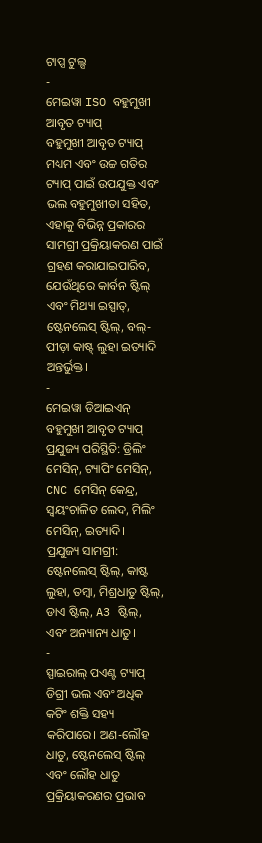ଟାପ୍ସ ଟୁଲ୍ସ
-
ମେଇୱା ISO ବହୁମୁଖୀ ଆବୃତ ଟ୍ୟାପ୍
ବହୁମୁଖୀ ଆବୃତ ଟ୍ୟାପ୍ ମଧ୍ୟମ ଏବଂ ଉଚ୍ଚ ଗତିର ଟ୍ୟାପ୍ ପାଇଁ ଉପଯୁକ୍ତ ଏବଂ ଭଲ ବହୁମୁଖୀତା ସହିତ, ଏହାକୁ ବିଭିନ୍ନ ପ୍ରକାରର ସାମଗ୍ରୀ ପ୍ରକ୍ରିୟାକରଣ ପାଇଁ ଗ୍ରହଣ କରାଯାଇପାରିବ, ଯେଉଁଥିରେ କାର୍ବନ ଷ୍ଟିଲ୍ ଏବଂ ମିଥ୍ୟା ଇସ୍ପାତ୍, ଷ୍ଟେନଲେସ୍ ଷ୍ଟିଲ୍, ବଲ୍-ପୀଡ଼ା କାଷ୍ଟ୍ ଲୁହା ଇତ୍ୟାଦି ଅନ୍ତର୍ଭୁକ୍ତ।
-
ମେଇୱା ଡିଆଇଏନ୍ ବହୁମୁଖୀ ଆବୃତ ଟ୍ୟାପ୍
ପ୍ରଯୁଜ୍ୟ ପରିସ୍ଥିତି: ଡ୍ରିଲିଂ ମେସିନ୍, ଟ୍ୟାପିଂ ମେସିନ୍, CNC ମେସିନ୍ କେନ୍ଦ୍ର, ସ୍ୱୟଂଚାଳିତ ଲେଦ, ମିଲିଂ ମେସିନ୍, ଇତ୍ୟାଦି।
ପ୍ରଯୁଜ୍ୟ ସାମଗ୍ରୀ: ଷ୍ଟେନଲେସ୍ ଷ୍ଟିଲ୍, କାଷ୍ଟ ଲୁହା, ତମ୍ବା, ମିଶ୍ରଧାତୁ ଷ୍ଟିଲ୍, ଡାଏ ଷ୍ଟିଲ୍, A3 ଷ୍ଟିଲ୍, ଏବଂ ଅନ୍ୟାନ୍ୟ ଧାତୁ।
-
ସ୍ପାଇରାଲ୍ ପଏଣ୍ଟ ଟ୍ୟାପ୍
ଡିଗ୍ରୀ ଭଲ ଏବଂ ଅଧିକ କଟିଂ ଶକ୍ତି ସହ୍ୟ କରିପାରେ। ଅଣ-ଲୌହ ଧାତୁ, ଷ୍ଟେନଲେସ୍ ଷ୍ଟିଲ୍ ଏବଂ ଲୌହ ଧାତୁ ପ୍ରକ୍ରିୟାକରଣର ପ୍ରଭାବ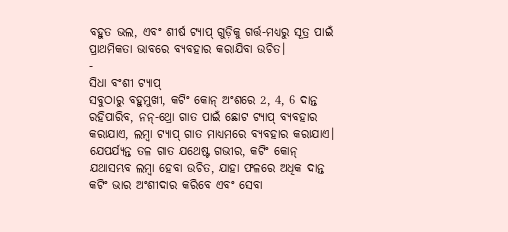ବହୁତ ଭଲ, ଏବଂ ଶୀର୍ଷ ଟ୍ୟାପ୍ ଗୁଡ଼ିକୁ ଗର୍ତ୍ତ-ମଧ୍ୟରୁ ସୂତ୍ର ପାଇଁ ପ୍ରାଥମିକତା ଭାବରେ ବ୍ୟବହାର କରାଯିବା ଉଚିତ।
-
ସିଧା ବଂଶୀ ଟ୍ୟାପ୍
ସବୁଠାରୁ ବହୁମୁଖୀ, କଟିଂ କୋନ୍ ଅଂଶରେ 2, 4, 6 ଦାନ୍ତ ରହିପାରିବ, ନନ୍-ଥ୍ରୋ ଗାତ ପାଇଁ ଛୋଟ ଟ୍ୟାପ୍ ବ୍ୟବହାର କରାଯାଏ, ଲମ୍ବା ଟ୍ୟାପ୍ ଗାତ ମାଧ୍ୟମରେ ବ୍ୟବହାର କରାଯାଏ। ଯେପର୍ଯ୍ୟନ୍ତ ତଳ ଗାତ ଯଥେଷ୍ଟ ଗଭୀର, କଟିଂ କୋନ୍ ଯଥାସମ୍ଭବ ଲମ୍ବା ହେବା ଉଚିତ, ଯାହା ଫଳରେ ଅଧିକ ଦାନ୍ତ କଟିଂ ଭାର ଅଂଶୀଦାର କରିବେ ଏବଂ ସେବା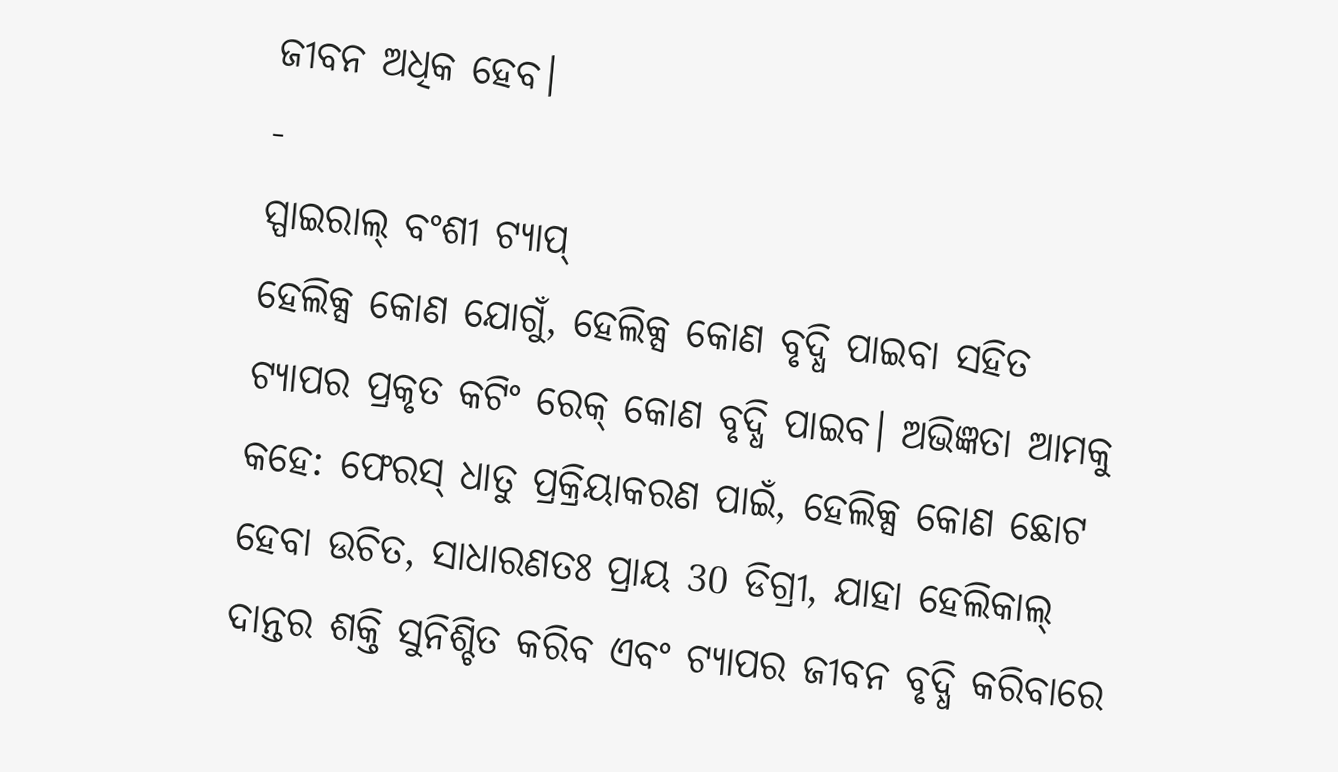ଜୀବନ ଅଧିକ ହେବ।
-
ସ୍ପାଇରାଲ୍ ବଂଶୀ ଟ୍ୟାପ୍
ହେଲିକ୍ସ କୋଣ ଯୋଗୁଁ, ହେଲିକ୍ସ କୋଣ ବୃଦ୍ଧି ପାଇବା ସହିତ ଟ୍ୟାପର ପ୍ରକୃତ କଟିଂ ରେକ୍ କୋଣ ବୃଦ୍ଧି ପାଇବ। ଅଭିଜ୍ଞତା ଆମକୁ କହେ: ଫେରସ୍ ଧାତୁ ପ୍ରକ୍ରିୟାକରଣ ପାଇଁ, ହେଲିକ୍ସ କୋଣ ଛୋଟ ହେବା ଉଚିତ, ସାଧାରଣତଃ ପ୍ରାୟ 30 ଡିଗ୍ରୀ, ଯାହା ହେଲିକାଲ୍ ଦାନ୍ତର ଶକ୍ତି ସୁନିଶ୍ଚିତ କରିବ ଏବଂ ଟ୍ୟାପର ଜୀବନ ବୃଦ୍ଧି କରିବାରେ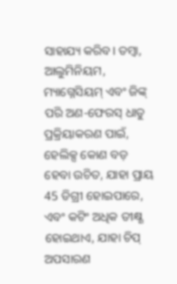ସାହାଯ୍ୟ କରିବ। ତମ୍ବା, ଆଲୁମିନିୟମ, ମ୍ୟାଗ୍ନେସିୟମ୍ ଏବଂ ଜିଙ୍କ୍ ପରି ଅଣ-ଫେରସ୍ ଧାତୁ ପ୍ରକ୍ରିୟାକରଣ ପାଇଁ, ହେଲିକ୍ସ କୋଣ ବଡ଼ ହେବା ଉଚିତ, ଯାହା ପ୍ରାୟ 45 ଡିଗ୍ରୀ ହୋଇପାରେ, ଏବଂ କଟିଂ ଅଧିକ ତୀକ୍ଷ୍ଣ ହୋଇଥାଏ, ଯାହା ଚିପ୍ ଅପସାରଣ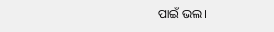ପାଇଁ ଭଲ।